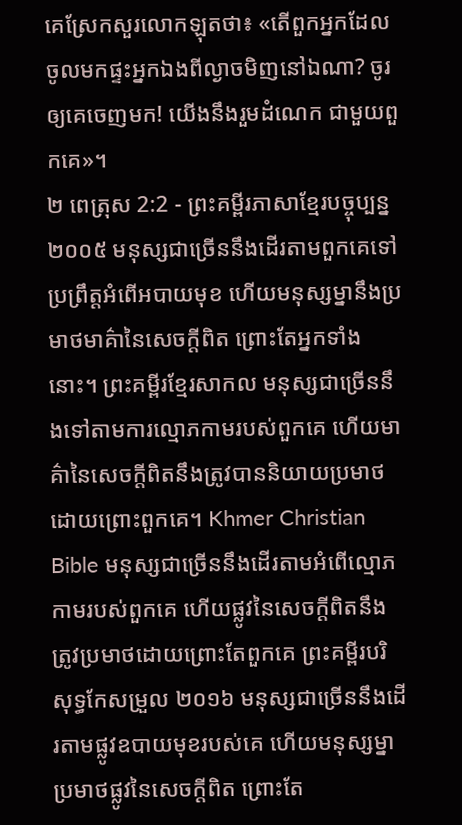គេស្រែកសួរលោកឡុតថា៖ «តើពួកអ្នកដែលចូលមកផ្ទះអ្នកឯងពីល្ងាចមិញនៅឯណា? ចូរឲ្យគេចេញមក! យើងនឹងរួមដំណេក ជាមួយពួកគេ»។
២ ពេត្រុស 2:2 - ព្រះគម្ពីរភាសាខ្មែរបច្ចុប្បន្ន ២០០៥ មនុស្សជាច្រើននឹងដើរតាមពួកគេទៅប្រព្រឹត្តអំពើអបាយមុខ ហើយមនុស្សម្នានឹងប្រមាថមាគ៌ានៃសេចក្ដីពិត ព្រោះតែអ្នកទាំងនោះ។ ព្រះគម្ពីរខ្មែរសាកល មនុស្សជាច្រើននឹងទៅតាមការល្មោភកាមរបស់ពួកគេ ហើយមាគ៌ានៃសេចក្ដីពិតនឹងត្រូវបាននិយាយប្រមាថដោយព្រោះពួកគេ។ Khmer Christian Bible មនុស្សជាច្រើននឹងដើរតាមអំពើល្មោភកាមរបស់ពួកគេ ហើយផ្លូវនៃសេចក្ដីពិតនឹងត្រូវប្រមាថដោយព្រោះតែពួកគេ ព្រះគម្ពីរបរិសុទ្ធកែសម្រួល ២០១៦ មនុស្សជាច្រើននឹងដើរតាមផ្លូវឧបាយមុខរបស់គេ ហើយមនុស្សម្នាប្រមាថផ្លូវនៃសេចក្តីពិត ព្រោះតែ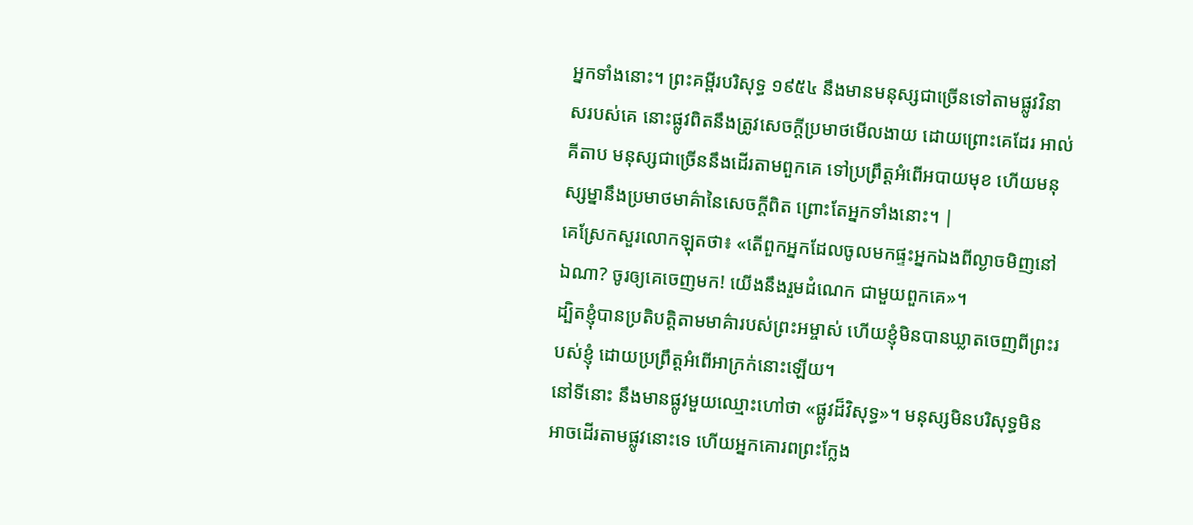អ្នកទាំងនោះ។ ព្រះគម្ពីរបរិសុទ្ធ ១៩៥៤ នឹងមានមនុស្សជាច្រើនទៅតាមផ្លូវវិនាសរបស់គេ នោះផ្លូវពិតនឹងត្រូវសេចក្ដីប្រមាថមើលងាយ ដោយព្រោះគេដែរ អាល់គីតាប មនុស្សជាច្រើននឹងដើរតាមពួកគេ ទៅប្រព្រឹត្ដអំពើអបាយមុខ ហើយមនុស្សម្នានឹងប្រមាថមាគ៌ានៃសេចក្ដីពិត ព្រោះតែអ្នកទាំងនោះ។ |
គេស្រែកសួរលោកឡុតថា៖ «តើពួកអ្នកដែលចូលមកផ្ទះអ្នកឯងពីល្ងាចមិញនៅឯណា? ចូរឲ្យគេចេញមក! យើងនឹងរួមដំណេក ជាមួយពួកគេ»។
ដ្បិតខ្ញុំបានប្រតិបត្តិតាមមាគ៌ារបស់ព្រះអម្ចាស់ ហើយខ្ញុំមិនបានឃ្លាតចេញពីព្រះរបស់ខ្ញុំ ដោយប្រព្រឹត្តអំពើអាក្រក់នោះឡើយ។
នៅទីនោះ នឹងមានផ្លូវមួយឈ្មោះហៅថា «ផ្លូវដ៏វិសុទ្ធ»។ មនុស្សមិនបរិសុទ្ធមិនអាចដើរតាមផ្លូវនោះទេ ហើយអ្នកគោរពព្រះក្លែង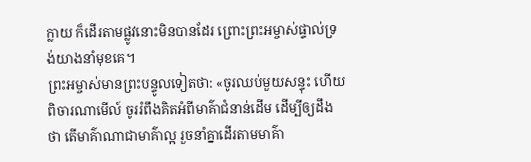ក្លាយ ក៏ដើរតាមផ្លូវនោះមិនបានដែរ ព្រោះព្រះអម្ចាស់ផ្ទាល់ទ្រង់យាងនាំមុខគេ។
ព្រះអម្ចាស់មានព្រះបន្ទូលទៀតថា: «ចូរឈប់មួយសន្ទុះ ហើយពិចារណាមើល៍ ចូររំពឹងគិតអំពីមាគ៌ាជំនាន់ដើម ដើម្បីឲ្យដឹងថា តើមាគ៌ាណាជាមាគ៌ាល្អ រួចនាំគ្នាដើរតាមមាគ៌ា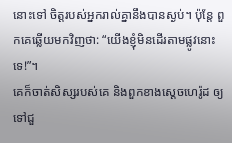នោះទៅ ចិត្តរបស់អ្នករាល់គ្នានឹងបានស្ងប់។ ប៉ុន្តែ ពួកគេឆ្លើយមកវិញថា: “យើងខ្ញុំមិនដើរតាមផ្លូវនោះទេ!”។
គេក៏ចាត់សិស្សរបស់គេ និងពួកខាងស្ដេចហេរ៉ូដ ឲ្យទៅជួ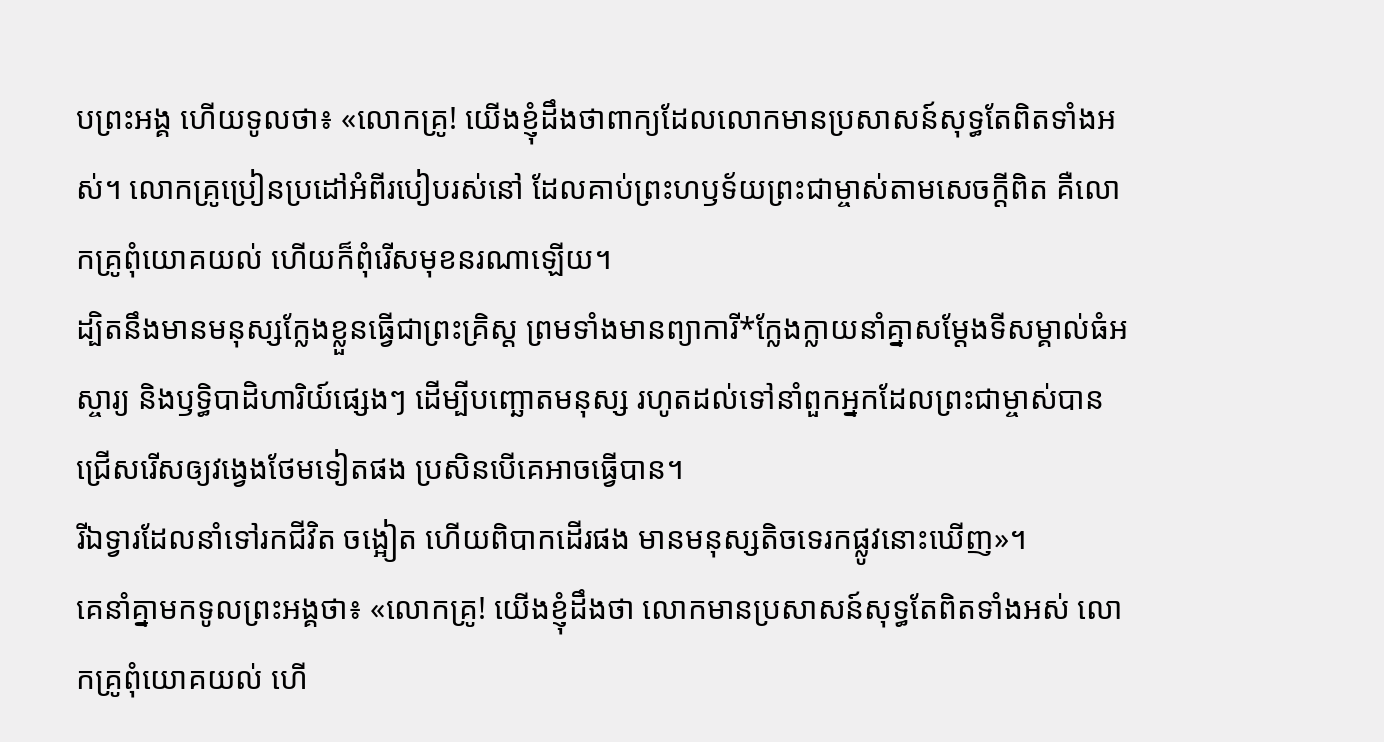បព្រះអង្គ ហើយទូលថា៖ «លោកគ្រូ! យើងខ្ញុំដឹងថាពាក្យដែលលោកមានប្រសាសន៍សុទ្ធតែពិតទាំងអស់។ លោកគ្រូប្រៀនប្រដៅអំពីរបៀបរស់នៅ ដែលគាប់ព្រះហឫទ័យព្រះជាម្ចាស់តាមសេចក្ដីពិត គឺលោកគ្រូពុំយោគយល់ ហើយក៏ពុំរើសមុខនរណាឡើយ។
ដ្បិតនឹងមានមនុស្សក្លែងខ្លួនធ្វើជាព្រះគ្រិស្ត ព្រមទាំងមានព្យាការី*ក្លែងក្លាយនាំគ្នាសម្តែងទីសម្គាល់ធំអស្ចារ្យ និងឫទ្ធិបាដិហារិយ៍ផ្សេងៗ ដើម្បីបញ្ឆោតមនុស្ស រហូតដល់ទៅនាំពួកអ្នកដែលព្រះជាម្ចាស់បានជ្រើសរើសឲ្យវង្វេងថែមទៀតផង ប្រសិនបើគេអាចធ្វើបាន។
រីឯទ្វារដែលនាំទៅរកជីវិត ចង្អៀត ហើយពិបាកដើរផង មានមនុស្សតិចទេរកផ្លូវនោះឃើញ»។
គេនាំគ្នាមកទូលព្រះអង្គថា៖ «លោកគ្រូ! យើងខ្ញុំដឹងថា លោកមានប្រសាសន៍សុទ្ធតែពិតទាំងអស់ លោកគ្រូពុំយោគយល់ ហើ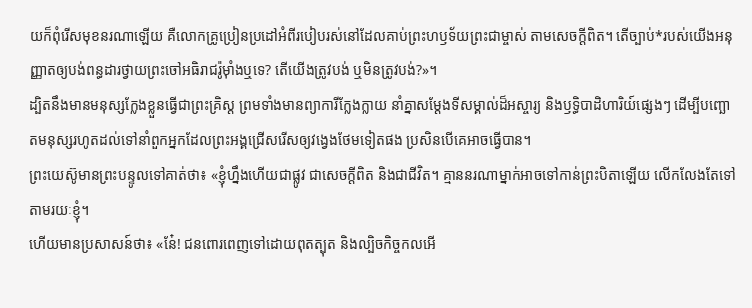យក៏ពុំរើសមុខនរណាឡើយ គឺលោកគ្រូប្រៀនប្រដៅអំពីរបៀបរស់នៅដែលគាប់ព្រះហឫទ័យព្រះជាម្ចាស់ តាមសេចក្ដីពិត។ តើច្បាប់*របស់យើងអនុញ្ញាតឲ្យបង់ពន្ធដារថ្វាយព្រះចៅអធិរាជរ៉ូម៉ាំងឬទេ? តើយើងត្រូវបង់ ឬមិនត្រូវបង់?»។
ដ្បិតនឹងមានមនុស្សក្លែងខ្លួនធ្វើជាព្រះគ្រិស្ត ព្រមទាំងមានព្យាការីក្លែងក្លាយ នាំគ្នាសម្តែងទីសម្គាល់ដ៏អស្ចារ្យ និងឫទ្ធិបាដិហារិយ៍ផ្សេងៗ ដើម្បីបញ្ឆោតមនុស្សរហូតដល់ទៅនាំពួកអ្នកដែលព្រះអង្គជ្រើសរើសឲ្យវង្វេងថែមទៀតផង ប្រសិនបើគេអាចធ្វើបាន។
ព្រះយេស៊ូមានព្រះបន្ទូលទៅគាត់ថា៖ «ខ្ញុំហ្នឹងហើយជាផ្លូវ ជាសេចក្ដីពិត និងជាជីវិត។ គ្មាននរណាម្នាក់អាចទៅកាន់ព្រះបិតាឡើយ លើកលែងតែទៅតាមរយៈខ្ញុំ។
ហើយមានប្រសាសន៍ថា៖ «នែ៎! ជនពោរពេញទៅដោយពុតត្បុត និងល្បិចកិច្ចកលអើ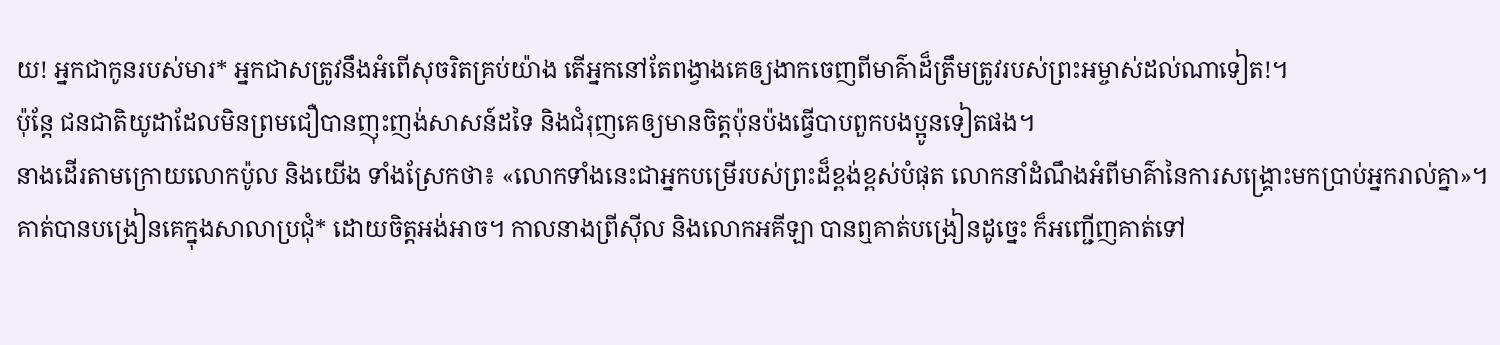យ! អ្នកជាកូនរបស់មារ* អ្នកជាសត្រូវនឹងអំពើសុចរិតគ្រប់យ៉ាង តើអ្នកនៅតែពង្វាងគេឲ្យងាកចេញពីមាគ៌ាដ៏ត្រឹមត្រូវរបស់ព្រះអម្ចាស់ដល់ណាទៀត!។
ប៉ុន្តែ ជនជាតិយូដាដែលមិនព្រមជឿបានញុះញង់សាសន៍ដទៃ និងជំរុញគេឲ្យមានចិត្តប៉ុនប៉ងធ្វើបាបពួកបងប្អូនទៀតផង។
នាងដើរតាមក្រោយលោកប៉ូល និងយើង ទាំងស្រែកថា៖ «លោកទាំងនេះជាអ្នកបម្រើរបស់ព្រះដ៏ខ្ពង់ខ្ពស់បំផុត លោកនាំដំណឹងអំពីមាគ៌ានៃការសង្គ្រោះមកប្រាប់អ្នករាល់គ្នា»។
គាត់បានបង្រៀនគេក្នុងសាលាប្រជុំ* ដោយចិត្តអង់អាច។ កាលនាងព្រីស៊ីល និងលោកអគីឡា បានឮគាត់បង្រៀនដូច្នេះ ក៏អញ្ជើញគាត់ទៅ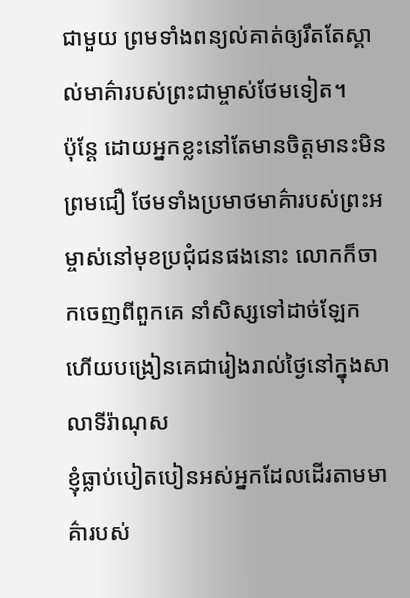ជាមួយ ព្រមទាំងពន្យល់គាត់ឲ្យរឹតតែស្គាល់មាគ៌ារបស់ព្រះជាម្ចាស់ថែមទៀត។
ប៉ុន្តែ ដោយអ្នកខ្លះនៅតែមានចិត្តមានះមិនព្រមជឿ ថែមទាំងប្រមាថមាគ៌ារបស់ព្រះអម្ចាស់នៅមុខប្រជុំជនផងនោះ លោកក៏ចាកចេញពីពួកគេ នាំសិស្សទៅដាច់ឡែក ហើយបង្រៀនគេជារៀងរាល់ថ្ងៃនៅក្នុងសាលាទីរ៉ាណុស
ខ្ញុំធ្លាប់បៀតបៀនអស់អ្នកដែលដើរតាមមាគ៌ារបស់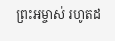ព្រះអម្ចាស់ រហូតដ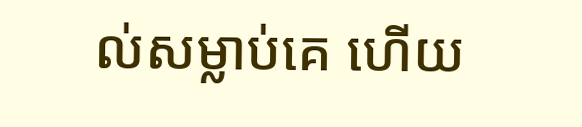ល់សម្លាប់គេ ហើយ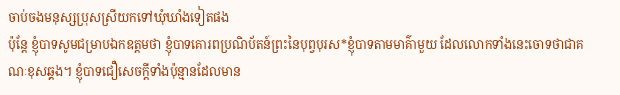ចាប់ចងមនុស្សប្រុសស្រីយកទៅឃុំឃាំងទៀតផង
ប៉ុន្តែ ខ្ញុំបាទសូមជម្រាបឯកឧត្ដមថា ខ្ញុំបាទគោរពប្រណិប័តន៍ព្រះនៃបុព្វបុរស*ខ្ញុំបាទតាមមាគ៌ាមួយ ដែលលោកទាំងនេះចោទថាជាគណៈខុសឆ្គង។ ខ្ញុំបាទជឿសេចក្ដីទាំងប៉ុន្មានដែលមាន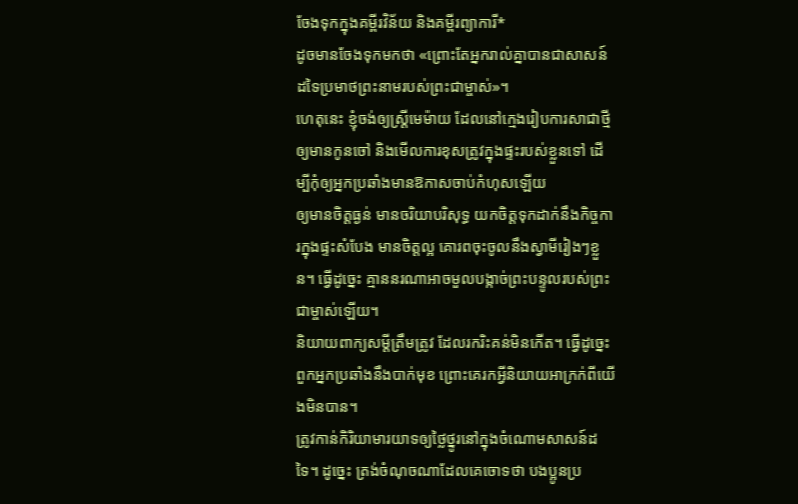ចែងទុកក្នុងគម្ពីរវិន័យ និងគម្ពីរព្យាការី*
ដូចមានចែងទុកមកថា «ព្រោះតែអ្នករាល់គ្នាបានជាសាសន៍ដទៃប្រមាថព្រះនាមរបស់ព្រះជាម្ចាស់»។
ហេតុនេះ ខ្ញុំចង់ឲ្យស្ត្រីមេម៉ាយ ដែលនៅក្មេងរៀបការសាជាថ្មី ឲ្យមានកូនចៅ និងមើលការខុសត្រូវក្នុងផ្ទះរបស់ខ្លួនទៅ ដើម្បីកុំឲ្យអ្នកប្រឆាំងមានឱកាសចាប់កំហុសឡើយ
ឲ្យមានចិត្តធ្ងន់ មានចរិយាបរិសុទ្ធ យកចិត្តទុកដាក់នឹងកិច្ចការក្នុងផ្ទះសំបែង មានចិត្តល្អ គោរពចុះចូលនឹងស្វាមីរៀងៗខ្លួន។ ធ្វើដូច្នេះ គ្មាននរណាអាចមួលបង្កាច់ព្រះបន្ទូលរបស់ព្រះជាម្ចាស់ឡើយ។
និយាយពាក្យសម្ដីត្រឹមត្រូវ ដែលរករិះគន់មិនកើត។ ធ្វើដូច្នេះ ពួកអ្នកប្រឆាំងនឹងបាក់មុខ ព្រោះគេរកអ្វីនិយាយអាក្រក់ពីយើងមិនបាន។
ត្រូវកាន់កិរិយាមារយាទឲ្យថ្លៃថ្នូរនៅក្នុងចំណោមសាសន៍ដទៃ។ ដូច្នេះ ត្រង់ចំណុចណាដែលគេចោទថា បងប្អូនប្រ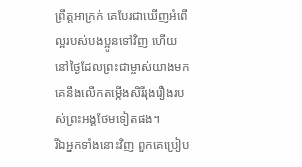ព្រឹត្តអាក្រក់ គេបែរជាឃើញអំពើល្អរបស់បងប្អូនទៅវិញ ហើយនៅថ្ងៃដែលព្រះជាម្ចាស់យាងមក គេនឹងលើកតម្កើងសិរីរុងរឿងរបស់ព្រះអង្គថែមទៀតផង។
រីឯអ្នកទាំងនោះវិញ ពួកគេប្រៀប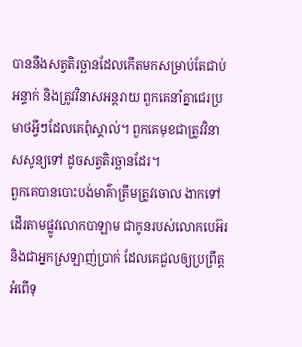បាននឹងសត្វតិរច្ឆានដែលកើតមកសម្រាប់តែជាប់អន្ទាក់ និងត្រូវវិនាសអន្តរាយ ពួកគេនាំគ្នាជេរប្រមាថអ្វីៗដែលគេពុំស្គាល់។ ពួកគេមុខជាត្រូវវិនាសសូន្យទៅ ដូចសត្វតិរច្ឆានដែរ។
ពួកគេបានបោះបង់មាគ៌ាត្រឹមត្រូវចោល ងាកទៅដើរតាមផ្លូវលោកបាឡាម ជាកូនរបស់លោកបេអ៊រ និងជាអ្នកស្រឡាញ់ប្រាក់ ដែលគេជួលឲ្យប្រព្រឹត្តអំពើទុ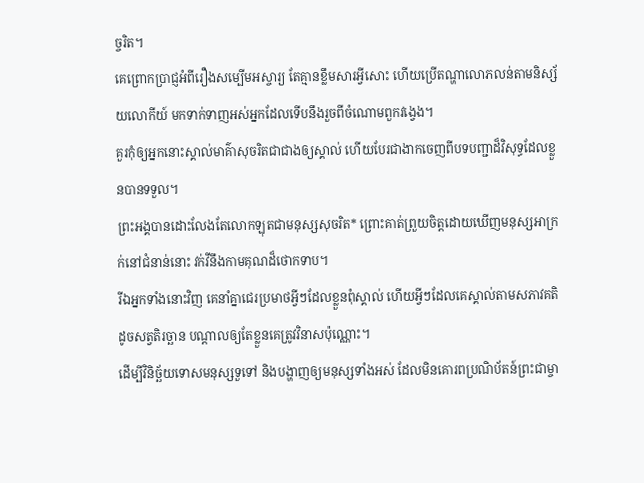ច្ចរិត។
គេព្រោកប្រាជ្ញអំពីរឿងសម្បើមអស្ចារ្យ តែគ្មានខ្លឹមសារអ្វីសោះ ហើយប្រើតណ្ហាលោភលន់តាមនិស្ស័យលោកីយ៍ មកទាក់ទាញអស់អ្នកដែលទើបនឹងរួចពីចំណោមពួកវង្វេង។
គួរកុំឲ្យអ្នកនោះស្គាល់មាគ៌ាសុចរិតជាជាងឲ្យស្គាល់ ហើយបែរជាងាកចេញពីបទបញ្ជាដ៏វិសុទ្ធដែលខ្លួនបានទទួល។
ព្រះអង្គបានដោះលែងតែលោកឡុតជាមនុស្សសុចរិត* ព្រោះគាត់ព្រួយចិត្តដោយឃើញមនុស្សអាក្រក់នៅជំនាន់នោះ វក់វីនឹងកាមគុណដ៏ថោកទាប។
រីឯអ្នកទាំងនោះវិញ គេនាំគ្នាជេរប្រមាថអ្វីៗដែលខ្លួនពុំស្គាល់ ហើយអ្វីៗដែលគេស្គាល់តាមសភាវគតិដូចសត្វតិរច្ឆាន បណ្ដាលឲ្យតែខ្លួនគេត្រូវវិនាសប៉ុណ្ណោះ។
ដើម្បីវិនិច្ឆ័យទោសមនុស្សទួទៅ និងបង្ហាញឲ្យមនុស្សទាំងអស់ ដែលមិនគោរពប្រណិប័តន៍ព្រះជាម្ចា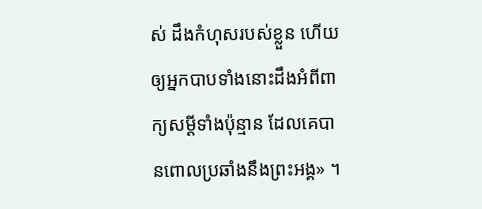ស់ ដឹងកំហុសរបស់ខ្លួន ហើយឲ្យអ្នកបាបទាំងនោះដឹងអំពីពាក្យសម្ដីទាំងប៉ុន្មាន ដែលគេបានពោលប្រឆាំងនឹងព្រះអង្គ» ។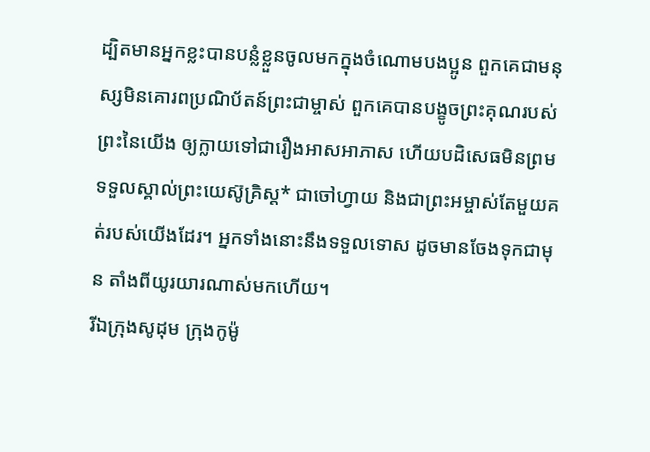ដ្បិតមានអ្នកខ្លះបានបន្លំខ្លួនចូលមកក្នុងចំណោមបងប្អូន ពួកគេជាមនុស្សមិនគោរពប្រណិប័តន៍ព្រះជាម្ចាស់ ពួកគេបានបង្ខូចព្រះគុណរបស់ព្រះនៃយើង ឲ្យក្លាយទៅជារឿងអាសអាភាស ហើយបដិសេធមិនព្រមទទួលស្គាល់ព្រះយេស៊ូគ្រិស្ត* ជាចៅហ្វាយ និងជាព្រះអម្ចាស់តែមួយគត់របស់យើងដែរ។ អ្នកទាំងនោះនឹងទទួលទោស ដូចមានចែងទុកជាមុន តាំងពីយូរយារណាស់មកហើយ។
រីឯក្រុងសូដុម ក្រុងកូម៉ូ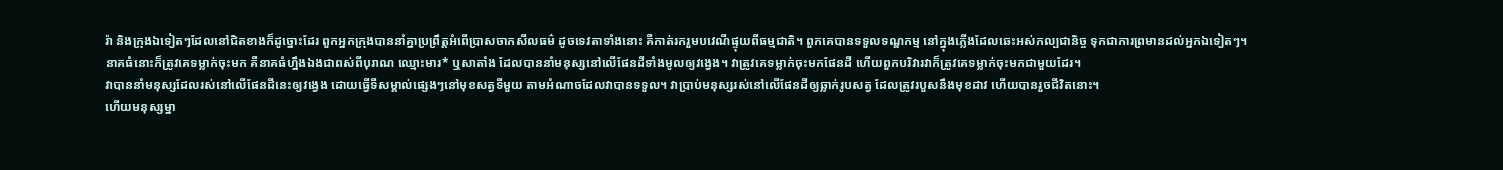រ៉ា និងក្រុងឯទៀតៗដែលនៅជិតខាងក៏ដូច្នោះដែរ ពួកអ្នកក្រុងបាននាំគ្នាប្រព្រឹត្តអំពើប្រាសចាកសីលធម៌ ដូចទេវតាទាំងនោះ គឺកាត់រករួមបវេណីផ្ទុយពីធម្មជាតិ។ ពួកគេបានទទួលទណ្ឌកម្ម នៅក្នុងភ្លើងដែលឆេះអស់កល្បជានិច្ច ទុកជាការព្រមានដល់អ្នកឯទៀតៗ។
នាគធំនោះក៏ត្រូវគេទម្លាក់ចុះមក គឺនាគធំហ្នឹងឯងជាពស់ពីបុរាណ ឈ្មោះមារ* ឬសាតាំង ដែលបាននាំមនុស្សនៅលើផែនដីទាំងមូលឲ្យវង្វេង។ វាត្រូវគេទម្លាក់ចុះមកផែនដី ហើយពួកបរិវារវាក៏ត្រូវគេទម្លាក់ចុះមកជាមួយដែរ។
វាបាននាំមនុស្សដែលរស់នៅលើផែនដីនេះឲ្យវង្វេង ដោយធ្វើទីសម្គាល់ផ្សេងៗនៅមុខសត្វទីមួយ តាមអំណាចដែលវាបានទទួល។ វាប្រាប់មនុស្សរស់នៅលើផែនដីឲ្យឆ្លាក់រូបសត្វ ដែលត្រូវរបួសនឹងមុខដាវ ហើយបានរួចជីវិតនោះ។
ហើយមនុស្សម្នា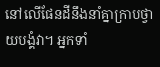នៅលើផែនដីនឹងនាំគ្នាក្រាបថ្វាយបង្គំវា។ អ្នកទាំ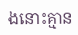ងនោះគ្មាន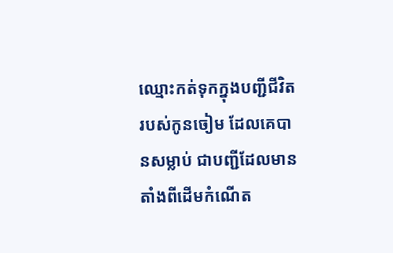ឈ្មោះកត់ទុកក្នុងបញ្ជីជីវិតរបស់កូនចៀម ដែលគេបានសម្លាប់ ជាបញ្ជីដែលមានតាំងពីដើមកំណើត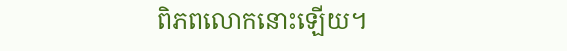ពិភពលោកនោះឡើយ។